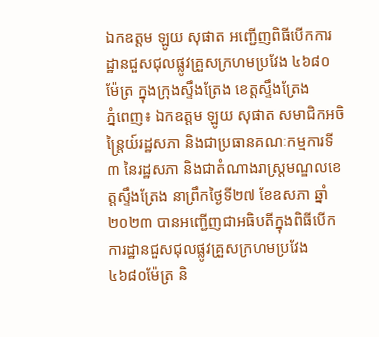ឯកឧត្តម ឡូយ សុផាត អញ្ជើញពិធីបើកការដ្ឋានជួសជុលផ្លូវគ្រួសក្រហមប្រវែង ៤៦៨០ម៉ែត្រ ក្នុងក្រុងស្ទឹងត្រែង ខេត្តស្ទឹងត្រែង
ភ្នំពេញ៖ ឯកឧត្តម ឡូយ សុផាត សមាជិកអចិន្ត្រៃយ៍រដ្ឋសភា និងជាប្រធានគណៈកម្មការទី៣ នៃរដ្ឋសភា និងជាតំណាងរាស្ត្រមណ្ឌលខេត្តស្ទឹងត្រែង នាព្រឹកថ្ងៃទី២៧ ខែឧសភា ឆ្នាំ២០២៣ បានអញ្ជើញជាអធិបតីក្នុងពិធីបើកការដ្ឋានជួសជុលផ្លូវគ្រួសក្រហមប្រវែង ៤៦៨០ម៉ែត្រ និ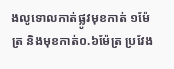ងលូទោលកាត់ផ្លូវមុខកាត់ ១ម៉ែត្រ និងមុខកាត់០.៦ម៉ែត្រ ប្រវែង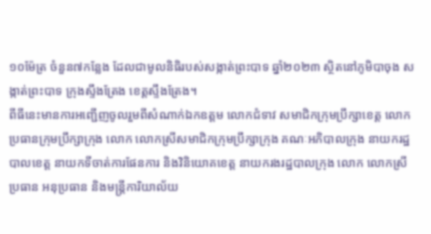១០ម៉ែត្រ ចំនួន៧កន្លែង ដែលជាមូលនិធិរបស់សង្កាត់ព្រះបាទ ឆ្នាំ២០២៣ ស្ថិតនៅភូមិបាចុង សង្កាត់ព្រះបាទ ក្រុងស្ទឹងត្រែង ខេត្តស្ទឹងត្រែង។
ពីធីនេះមានការអញ្ជើញចូលរួមពីសំណាក់ឯកឧត្តម លោកជំទាវ សមាជិកក្រុមប្រឹក្សាខេត្ត លោកប្រធានក្រុមប្រឹក្សាក្រុង លោក លោកស្រីសមាជិកក្រុមប្រឹក្សាក្រុង គណៈអភិបាលក្រុង នាយករដ្ឋបាលខេត្ត នាយកទីចាត់ការផែនការ និងវិនិយោគខេត្ត នាយករងរដ្ឋបាលក្រុង លោក លោកស្រីប្រធាន អនុប្រធាន និងមន្ត្រីការិយាល័យ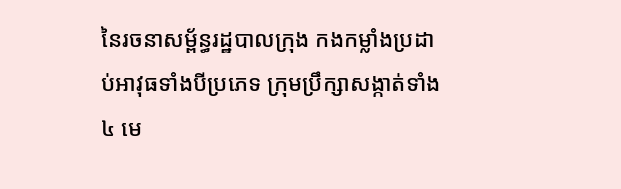នៃរចនាសម្ព័ន្ធរដ្ឋបាលក្រុង កងកម្លាំងប្រដាប់អាវុធទាំងបីប្រភេទ ក្រុមប្រឹក្សាសង្កាត់ទាំង៤ មេ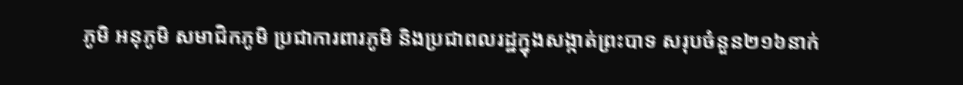ភូមិ អនុភូមិ សមាជិកភូមិ ប្រជាការពារភូមិ និងប្រជាពលរដ្ឋក្នុងសង្កាត់ព្រះបាទ សរុបចំនួន២១៦នាក់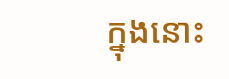ក្នុងនោះ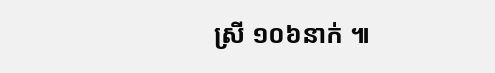ស្រី ១០៦នាក់ ៕